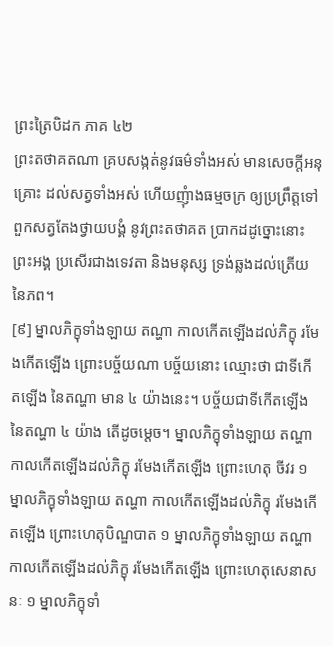ព្រះត្រៃបិដក ភាគ ៤២
ព្រះតថាគតណា គ្របសង្កត់នូវធម៌ទាំងអស់ មានសេចក្តីអនុគ្រោះ ដល់សត្វទាំងអស់ ហើយញុំាងធម្មចក្រ ឲ្យប្រព្រឹត្តទៅ ពួកសត្វតែងថ្វាយបង្គំ នូវព្រះតថាគត ប្រាកដដូច្នោះនោះ ព្រះអង្គ ប្រសើរជាងទេវតា និងមនុស្ស ទ្រង់ឆ្លងដល់ត្រើយនៃភព។
[៩] ម្នាលភិក្ខុទាំងឡាយ តណ្ហា កាលកើតឡើងដល់ភិក្ខុ រមែងកើតឡើង ព្រោះបច្ច័យណា បច្ច័យនោះ ឈ្មោះថា ជាទីកើតឡើង នៃតណ្ហា មាន ៤ យ៉ាងនេះ។ បច្ច័យជាទីកើតឡើង នៃតណ្ហា ៤ យ៉ាង តើដូចម្តេច។ ម្នាលភិក្ខុទាំងឡាយ តណ្ហា កាលកើតឡើងដល់ភិក្ខុ រមែងកើតឡើង ព្រោះហេតុ ចីវរ ១ ម្នាលភិក្ខុទាំងឡាយ តណ្ហា កាលកើតឡើងដល់ភិក្ខុ រមែងកើតឡើង ព្រោះហេតុបិណ្ឌបាត ១ ម្នាលភិក្ខុទាំងឡាយ តណ្ហា កាលកើតឡើងដល់ភិក្ខុ រមែងកើតឡើង ព្រោះហេតុសេនាសនៈ ១ ម្នាលភិក្ខុទាំ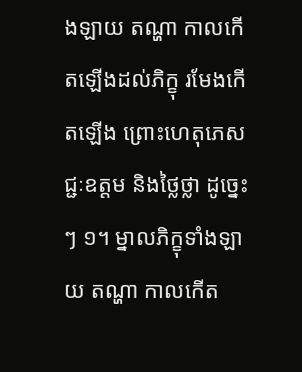ងឡាយ តណ្ហា កាលកើតឡើងដល់ភិក្ខុ រមែងកើតឡើង ព្រោះហេតុភេសជ្ជៈឧត្តម និងថ្លៃថ្លា ដូច្នេះ ៗ ១។ ម្នាលភិក្ខុទាំងឡាយ តណ្ហា កាលកើត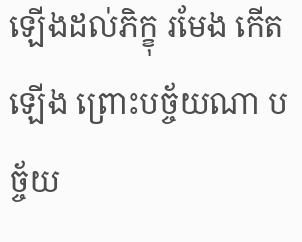ឡើងដល់ភិក្ខុ រមែង កើតឡើង ព្រោះបច្ច័យណា បច្ច័យ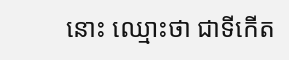នោះ ឈ្មោះថា ជាទីកើត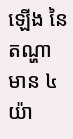ឡើង នៃតណ្ហា មាន ៤ យ៉ា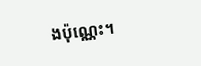ងប៉ុណ្ណេះ។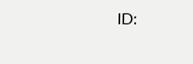ID: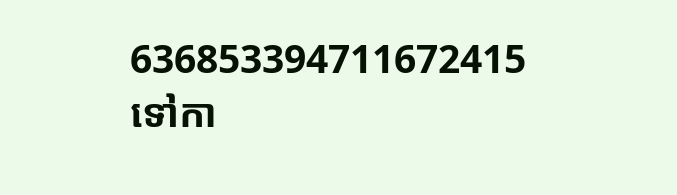636853394711672415
ទៅកា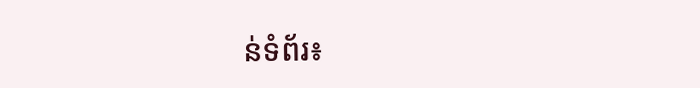ន់ទំព័រ៖